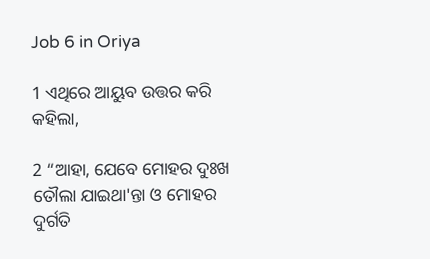Job 6 in Oriya

1 ଏଥିରେ ଆୟୁବ ଉତ୍ତର କରି କହିଲା,

2 “ଆହା, ଯେବେ ମୋହର ଦୁଃଖ ତୌଲା ଯାଇଥା'ନ୍ତା ଓ ମୋହର ଦୁର୍ଗତି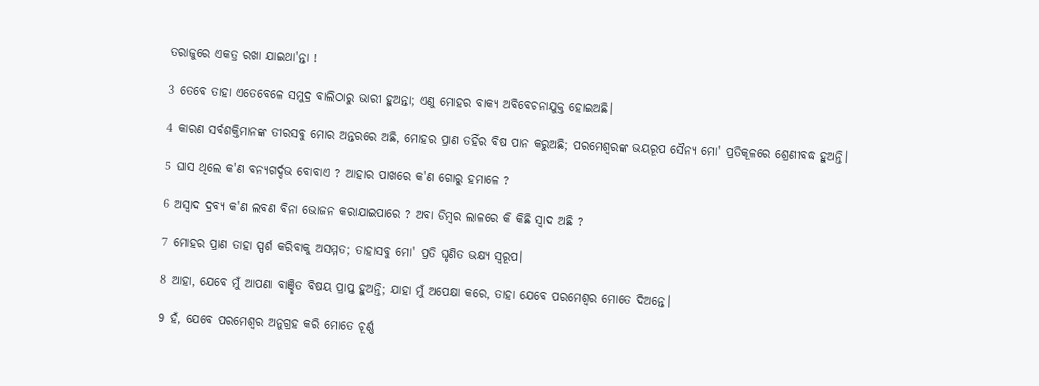ତରାଜୁରେ ଏକତ୍ର ରଖା ଯାଇଥା'ନ୍ତା !

3 ତେବେ ତାହା ଏତେବେଳେ ସମୁଦ୍ର ବାଲିଠାରୁ ଭାରୀ ହୁଅନ୍ତା; ଏଣୁ ମୋହର ବାକ୍ୟ ଅବିବେଚନାଯୁକ୍ତ ହୋଇଅଛି।

4 କାରଣ ସର୍ବଶକ୍ତିମାନଙ୍କ ତୀରସବୁ ମୋର ଅନ୍ତରରେ ଅଛି, ମୋହର ପ୍ରାଣ ତହିଁର ବିଷ ପାନ କରୁଅଛି; ପରମେଶ୍ୱରଙ୍କ ଭୟରୂପ ସୈନ୍ୟ ମୋ' ପ୍ରତିକୂଳରେ ଶ୍ରେଣୀବଦ୍ଧ ହୁଅନ୍ତି।

5 ଘାସ ଥିଲେ କ'ଣ ବନ୍ୟଗର୍ଦ୍ଦଭ ବୋବାଏ ? ଆହାର ପାଖରେ କ'ଣ ଗୋରୁ ହମାଳେ ?

6 ଅସ୍ୱାଦ ଦ୍ରବ୍ୟ କ'ଣ ଲବଣ ବିନା ଭୋଜନ କରାଯାଇପାରେ ? ଅବା ଡିମ୍ବର ଲାଳରେ କି କିଛି ସ୍ୱାଦ ଅଛି ?

7 ମୋହର ପ୍ରାଣ ତାହା ସ୍ପର୍ଶ କରିବାକୁ ଅସମ୍ମତ; ତାହାସବୁ ମୋ' ପ୍ରତି ଘୃଣିତ ଭକ୍ଷ୍ୟ ସ୍ୱରୂପ।

8 ଆହା, ଯେବେ ମୁଁ ଆପଣା ବାଞ୍ଛିତ ବିଷୟ ପ୍ରାପ୍ତ ହୁଅନ୍ତି; ଯାହା ମୁଁ ଅପେକ୍ଷା କରେ, ତାହା ଯେବେ ପରମେଶ୍ୱର ମୋତେ ଦିଅନ୍ତେ।

9 ହଁ, ଯେବେ ପରମେଶ୍ୱର ଅନୁଗ୍ରହ କରି ମୋତେ ଚୂର୍ଣ୍ଣ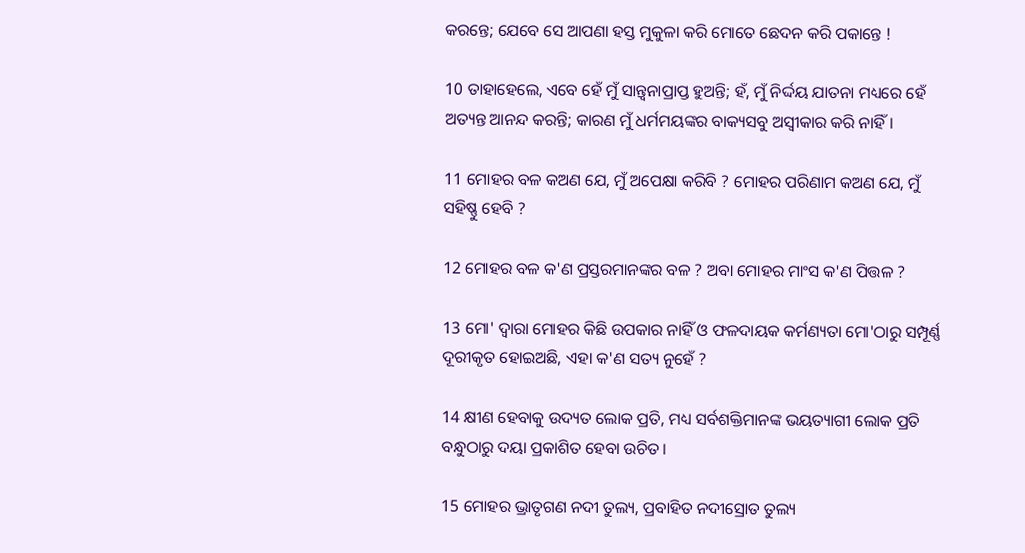କରନ୍ତେ; ଯେବେ ସେ ଆପଣା ହସ୍ତ ମୁକୁଳା କରି ମୋତେ ଛେଦନ କରି ପକାନ୍ତେ !

10 ତାହାହେଲେ, ଏବେ ହେଁ ମୁଁ ସାନ୍ତ୍ୱନାପ୍ରାପ୍ତ ହୁଅନ୍ତି; ହଁ, ମୁଁ ନିର୍ଦ୍ଦୟ ଯାତନା ମଧ୍ୟରେ ହେଁ ଅତ୍ୟନ୍ତ ଆନନ୍ଦ କରନ୍ତି; କାରଣ ମୁଁ ଧର୍ମମୟଙ୍କର ବାକ୍ୟସବୁ ଅସ୍ୱୀକାର କରି ନାହିଁ।

11 ମୋହର ବଳ କଅଣ ଯେ, ମୁଁ ଅପେକ୍ଷା କରିବି ? ମୋହର ପରିଣାମ କଅଣ ଯେ, ମୁଁ ସହିଷ୍ଣୁ ହେବି ?

12 ମୋହର ବଳ କ'ଣ ପ୍ରସ୍ତରମାନଙ୍କର ବଳ ? ଅବା ମୋହର ମାଂସ କ'ଣ ପିତ୍ତଳ ?

13 ମୋ' ଦ୍ୱାରା ମୋହର କିଛି ଉପକାର ନାହିଁ ଓ ଫଳଦାୟକ କର୍ମଣ୍ୟତା ମୋ'ଠାରୁ ସମ୍ପୂର୍ଣ୍ଣ ଦୂରୀକୃତ ହୋଇଅଛି, ଏହା କ'ଣ ସତ୍ୟ ନୁହେଁ ?

14 କ୍ଷୀଣ ହେବାକୁ ଉଦ୍ୟତ ଲୋକ ପ୍ରତି, ମଧ୍ୟ ସର୍ବଶକ୍ତିମାନଙ୍କ ଭୟତ୍ୟାଗୀ ଲୋକ ପ୍ରତି ବନ୍ଧୁଠାରୁ ଦୟା ପ୍ରକାଶିତ ହେବା ଉଚିତ।

15 ମୋହର ଭ୍ରାତୃଗଣ ନଦୀ ତୁଲ୍ୟ, ପ୍ରବାହିତ ନଦୀସ୍ରୋତ ତୁଲ୍ୟ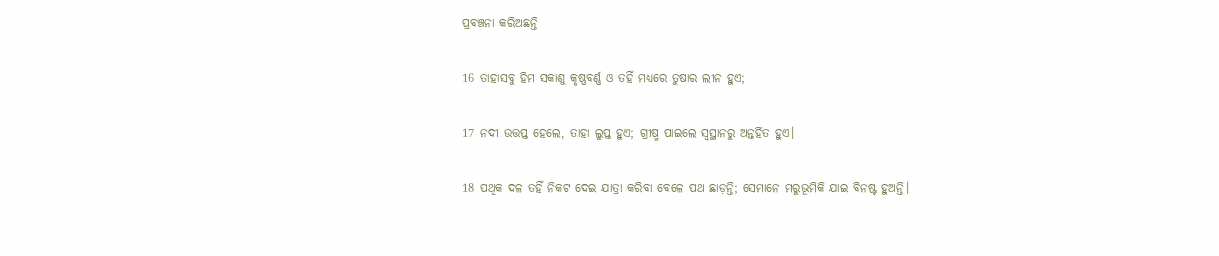ପ୍ରବଞ୍ଚନା କରିଅଛନ୍ତି

16 ତାହାସବୁ ହିମ ସକାଶୁ କୃଷ୍ଣବର୍ଣ୍ଣ ଓ ତହିଁ ମଧ୍ୟରେ ତୁଷାର ଲୀନ ହୁଏ;

17 ନଦୀ ଉତ୍ତପ୍ତ ହେଲେ, ତାହା ଲୁପ୍ତ ହୁଏ; ଗ୍ରୀଷ୍ମ ପାଇଲେ ସ୍ୱସ୍ଥାନରୁ ଅନ୍ତର୍ହିତ ହୁଏ।

18 ପଥିକ ଦଳ ତହିଁ ନିକଟ ଦେଇ ଯାତ୍ରା କରିବା ବେଳେ ପଥ ଛାଡ଼ନ୍ତି; ସେମାନେ ମରୁଭୂମିକି ଯାଇ ବିନଷ୍ଟ ହୁଅନ୍ତି।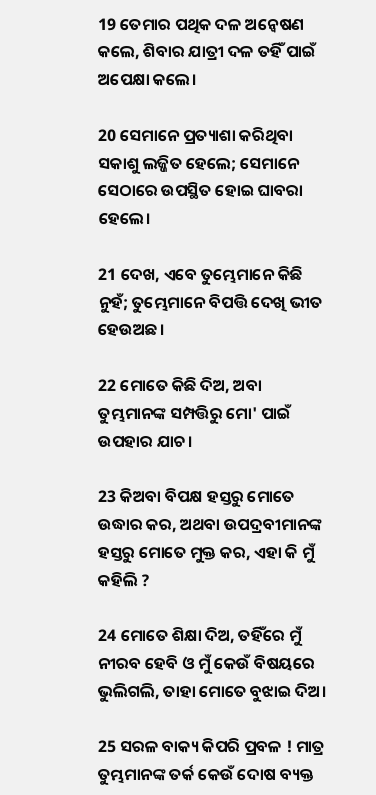19 ତେମାର ପଥିକ ଦଳ ଅନ୍ଵେଷଣ କଲେ, ଶିବାର ଯାତ୍ରୀ ଦଳ ତହିଁ ପାଇଁ ଅପେକ୍ଷା କଲେ।

20 ସେମାନେ ପ୍ରତ୍ୟାଶା କରିଥିବା ସକାଶୁ ଲଜ୍ଜିତ ହେଲେ; ସେମାନେ ସେଠାରେ ଉପସ୍ଥିତ ହୋଇ ଘାବରା ହେଲେ।

21 ଦେଖ, ଏବେ ତୁମ୍ଭେମାନେ କିଛି ନୁହଁ; ତୁମ୍ଭେମାନେ ବିପତ୍ତି ଦେଖି ଭୀତ ହେଉଅଛ।

22 ମୋତେ କିଛି ଦିଅ, ଅବା ତୁମ୍ଭମାନଙ୍କ ସମ୍ପତ୍ତିରୁ ମୋ' ପାଇଁ ଉପହାର ଯାଚ।

23 କିଅବା ବିପକ୍ଷ ହସ୍ତରୁ ମୋତେ ଉଦ୍ଧାର କର, ଅଥବା ଉପଦ୍ରବୀମାନଙ୍କ ହସ୍ତରୁ ମୋତେ ମୁକ୍ତ କର, ଏହା କି ମୁଁ କହିଲି ?

24 ମୋତେ ଶିକ୍ଷା ଦିଅ, ତହିଁରେ ମୁଁ ନୀରବ ହେବି ଓ ମୁଁ କେଉଁ ବିଷୟରେ ଭୁଲିଗଲି, ତାହା ମୋତେ ବୁଝାଇ ଦିଅ।

25 ସରଳ ବାକ୍ୟ କିପରି ପ୍ରବଳ ! ମାତ୍ର ତୁମ୍ଭମାନଙ୍କ ତର୍କ କେଉଁ ଦୋଷ ବ୍ୟକ୍ତ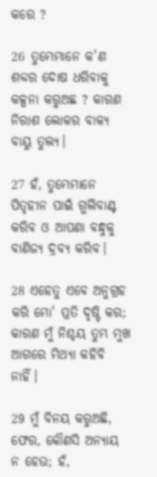କରେ ?

26 ତୁମ୍ଭେମାନେ କ'ଣ ଶବ୍ଦର ଦୋଷ ଧରିବାକୁ କଳ୍ପନା କରୁଅଛ ? କାରଣ ନିରାଶ ଲୋକର ବାକ୍ୟ ବାୟୁ ତୁଲ୍ୟ।

27 ହଁ, ତୁମ୍ଭେମାନେ ପିତୃହୀନ ପାଇଁ ଗୁଲିବାଣ୍ଟ କରିବ ଓ ଆପଣା ବନ୍ଧୁକୁ ବାଣିଜ୍ୟ ଦ୍ରବ୍ୟ କରିବ।

28 ଏହେତୁ ଏବେ ଅନୁଗ୍ରହ କରି ମୋ' ପ୍ରତି ଦୃଷ୍ଟି କର; କାରଣ ମୁଁ ନିଶ୍ଚୟ ତୁମ୍ଭ ମୁଖ ଆଗରେ ମିଥ୍ୟା କହିବି ନାହିଁ।

29 ମୁଁ ବିନୟ କରୁଅଛି, ଫେର, କୌଣସି ଅନ୍ୟାୟ ନ ହେଉ; ହଁ,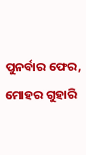ପୁନର୍ବାର ଫେର, ମୋହର ଗୁହାରି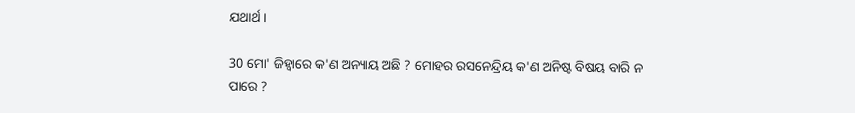ଯଥାର୍ଥ।

30 ମୋ' ଜିହ୍ୱାରେ କ'ଣ ଅନ୍ୟାୟ ଅଛି ? ମୋହର ରସନେନ୍ଦ୍ରିୟ କ'ଣ ଅନିଷ୍ଟ ବିଷୟ ବାରି ନ ପାରେ ?